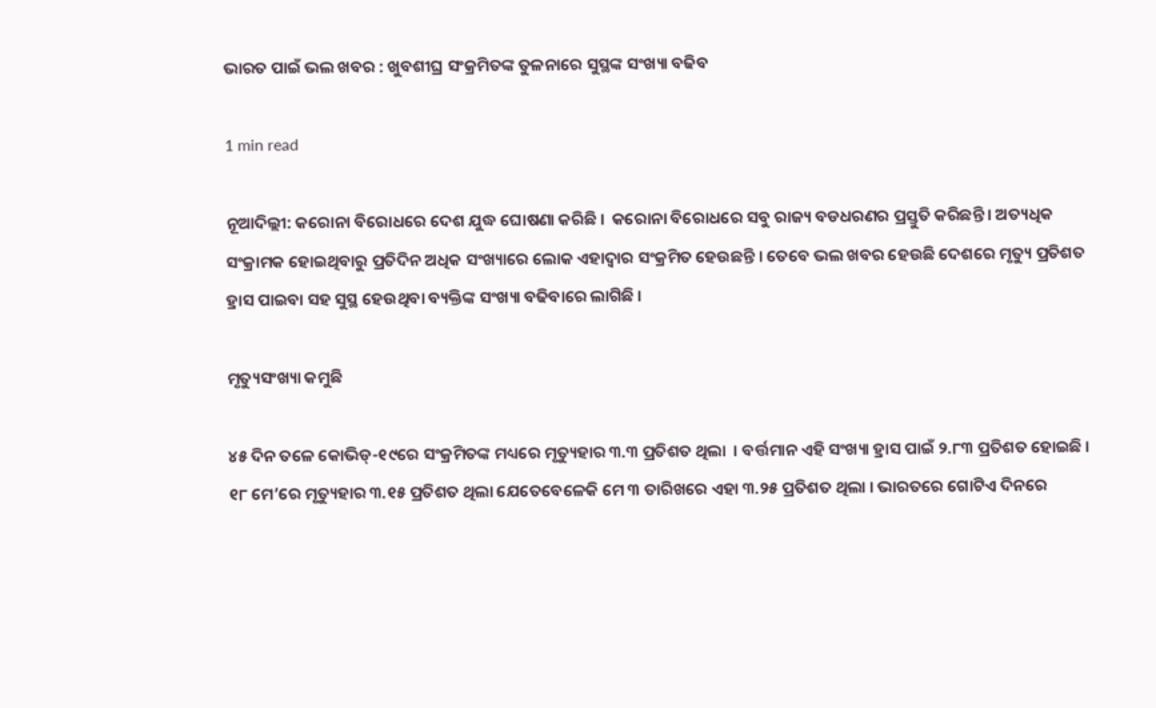ଭାରତ ପାଇଁ ଭଲ ଖବର : ଖୁବଶୀଘ୍ର ସଂକ୍ରମିତଙ୍କ ତୁଳନାରେ ସୁସ୍ଥଙ୍କ ସଂଖ୍ୟା ବଢିବ

1 min read

ନୂଆଦିଲ୍ଲୀ: କରୋନା ବିରୋଧରେ ଦେଶ ଯୁଦ୍ଧ ଘୋଷଣା କରିଛି ।  କରୋନା ବିରୋଧରେ ସବୁ ରାଜ୍ୟ ବଡଧରଣର ପ୍ରସ୍ତୁତି କରିଛନ୍ତି । ଅତ୍ୟଧିକ ସଂକ୍ରାମକ ହୋଇଥିବାରୁ ପ୍ରତିଦିନ ଅଧିକ ସଂଖ୍ୟାରେ ଲୋକ ଏହାଦ୍ୱାର ସଂକ୍ରମିତ ହେଉଛନ୍ତି । ତେବେ ଭଲ ଖବର ହେଉଛି ଦେଶରେ ମୃତ୍ୟୁ ପ୍ରତିଶତ ହ୍ରାସ ପାଇବା ସହ ସୁସ୍ଥ ହେଉଥିବା ବ୍ୟକ୍ତିଙ୍କ ସଂଖ୍ୟା ବଢିବାରେ ଲାଗିଛି ।

ମୃତ୍ୟୁସଂଖ୍ୟା କମୁଛି

୪୫ ଦିନ ତଳେ କୋଭିଡ୍-୧୯ରେ ସଂକ୍ରମିତଙ୍କ ମଧ୍ୟରେ ମୃତ୍ୟୁହାର ୩.୩ ପ୍ରତିଶତ ଥିଲା  । ବର୍ତ୍ତମାନ ଏହି ସଂଖ୍ୟା ହ୍ରାସ ପାଇଁ ୨.୮୩ ପ୍ରତିଶତ ହୋଇଛି । ୧୮ ମେ’ରେ ମୃତ୍ୟୁହାର ୩.୧୫ ପ୍ରତିଶତ ଥିଲା ଯେତେବେଳେକି ମେ ୩ ତାରିଖରେ ଏହା ୩.୨୫ ପ୍ରତିଶତ ଥିଲା । ଭାରତରେ ଗୋଟିଏ ଦିନରେ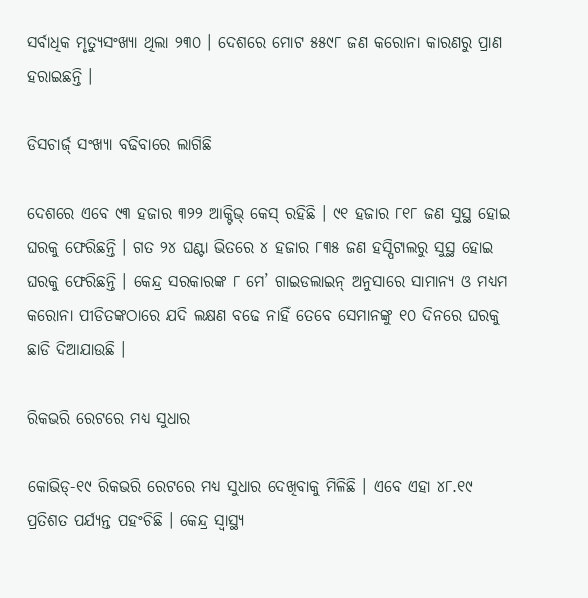ସର୍ବାଧିକ ମୃତ୍ୟୁସଂଖ୍ୟା ଥିଲା ୨୩୦ । ଦେଶରେ ମୋଟ ୫୫୯୮ ଜଣ କରୋନା କାରଣରୁ ପ୍ରାଣ ହରାଇଛନ୍ତି ।

ଡିସଚାର୍ଜ୍ ସଂଖ୍ୟା ବଢିବାରେ ଲାଗିଛି

ଦେଶରେ ଏବେ ୯୩ ହଜାର ୩୨୨ ଆକ୍ଟିଭ୍ କେସ୍ ରହିଛି । ୯୧ ହଜାର ୮୧୮ ଜଣ ସୁସ୍ଥ ହୋଇ ଘରକୁ ଫେରିଛନ୍ତି । ଗତ ୨୪ ଘଣ୍ଟା ଭିତରେ ୪ ହଜାର ୮୩୫ ଜଣ ହସ୍ପିଟାଲରୁ ସୁସ୍ଥ ହୋଇ ଘରକୁ ଫେରିଛନ୍ତି । କେନ୍ଦ୍ର ସରକାରଙ୍କ ୮ ମେ’ ଗାଇଡଲାଇନ୍ ଅନୁସାରେ ସାମାନ୍ୟ ଓ ମଧ୍ୟମ କରୋନା ପୀଡିତଙ୍କଠାରେ ଯଦି ଲକ୍ଷଣ ବଢେ ନାହିଁ ତେବେ ସେମାନଙ୍କୁ ୧୦ ଦିନରେ ଘରକୁ ଛାଡି ଦିଆଯାଉଛି ।

ରିକଭରି ରେଟରେ ମଧ୍ୟ ସୁଧାର

କୋଭିଡ୍-୧୯ ରିକଭରି ରେଟରେ ମଧ୍ୟ ସୁଧାର ଦେଖିବାକୁ ମିଳିଛି । ଏବେ ଏହା ୪୮.୧୯ ପ୍ରତିଶତ ପର୍ଯ୍ୟନ୍ତ ପହଂଚିଛି । କେନ୍ଦ୍ର ସ୍ୱାସ୍ଥ୍ୟ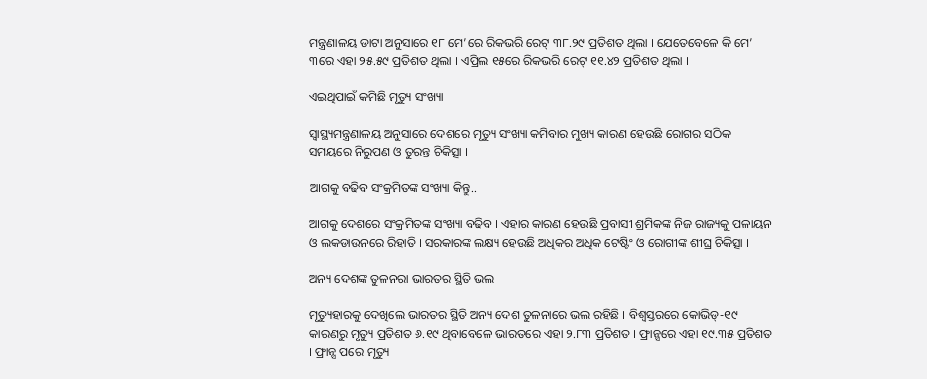ମନ୍ତ୍ରଣାଳୟ ଡାଟା ଅନୁସାରେ ୧୮ ମେ’ରେ ରିକଭରି ରେଟ୍ ୩୮.୨୯ ପ୍ରତିଶତ ଥିଲା । ଯେତେବେଳେ କି ମେ’ ୩ରେ ଏହା ୨୫.୫୯ ପ୍ରତିଶତ ଥିଲା । ଏପ୍ରିଲ ୧୫ରେ ରିକଭରି ରେଟ୍ ୧୧.୪୨ ପ୍ରତିଶତ ଥିଲା ।

ଏଇଥିପାଇଁ କମିଛି ମୃତ୍ୟୁ ସଂଖ୍ୟା

ସ୍ୱାସ୍ଥ୍ୟମନ୍ତ୍ରଣାଳୟ ଅନୁସାରେ ଦେଶରେ ମୃତ୍ୟୁ ସଂଖ୍ୟା କମିବାର ମୁଖ୍ୟ କାରଣ ହେଉଛି ରୋଗର ସଠିକ ସମୟରେ ନିରୁପଣ ଓ ତୁରନ୍ତ ଚିକିତ୍ସା ।

ଆଗକୁ ବଢିବ ସଂକ୍ରମିତଙ୍କ ସଂଖ୍ୟା କିନ୍ତୁ..

ଆଗକୁ ଦେଶରେ ସଂକ୍ରମିତଙ୍କ ସଂଖ୍ୟା ବଢିବ । ଏହାର କାରଣ ହେଉଛି ପ୍ରବାସୀ ଶ୍ରମିକଙ୍କ ନିଜ ରାଜ୍ୟକୁ ପଳାୟନ  ଓ ଲକଡାଉନରେ ରିହାତି । ସରକାରଙ୍କ ଲକ୍ଷ୍ୟ ହେଉଛି ଅଧିକର ଅଧିକ ଟେଷ୍ଟିଂ ଓ ରୋଗୀଙ୍କ ଶୀଘ୍ର ଚିକିତ୍ସା ।

ଅନ୍ୟ ଦେଶଙ୍କ ତୁଳନରା ଭାରତର ସ୍ଥିତି ଭଲ

ମୃତ୍ୟୁହାରକୁ ଦେଖିଲେ ଭାରତର ସ୍ଥିତି ଅନ୍ୟ ଦେଶ ତୁଳନାରେ ଭଲ ରହିଛି । ବିଶ୍ୱସ୍ତରରେ କୋଭିଡ୍-୧୯ କାରଣରୁ ମୃତ୍ୟୁ ପ୍ରତିଶତ ୬.୧୯ ଥିବାବେଳେ ଭାରତରେ ଏହା ୨.୮୩ ପ୍ରତିଶତ । ଫ୍ରାନ୍ସରେ ଏହା ୧୯.୩୫ ପ୍ରତିଶତ । ଫ୍ରାନ୍ସ ପରେ ମୃତ୍ୟୁ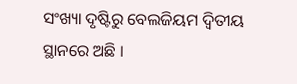ସଂଖ୍ୟା ଦୃଷ୍ଟିରୁ ବେଲଜିୟମ ଦ୍ୱିତୀୟ ସ୍ଥାନରେ ଅଛି ।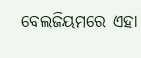ବେଲଜିୟମରେ ଏହା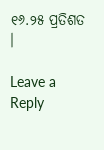୧୬.୨୫ ପ୍ରତିଶତ ।

Leave a Reply